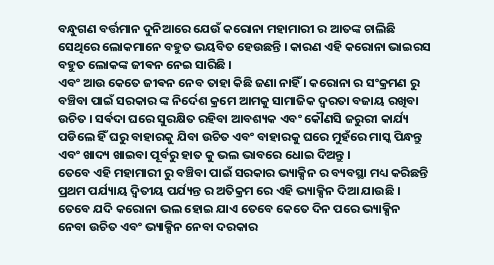ବନ୍ଧୁଗଣ ବର୍ତ୍ତମାନ ଦୁନିଆରେ ଯେଉଁ କରୋନା ମହାମାରୀ ର ଆତଙ୍କ ଚାଲିଛି ସେଥିରେ ଲୋକମାନେ ବହୁତ ଭୟବିତ ହେଉଛନ୍ତି । କାରଣ ଏହି କରୋନା ଭାଇରସ ବହୁତ ଲୋକଙ୍କ ଜୀଵନ ନେଇ ସାରିଛି ।
ଏବଂ ଆଉ କେତେ ଜୀଵନ ନେବ ତାହା କିଛି ଜଣା ନାହିଁ । କରୋନା ର ସଂକ୍ରମଣ ରୁ ବଞ୍ଚିବା ପାଇଁ ସରକାର ଙ୍କ ନିର୍ଦେଶ କ୍ରମେ ଆମକୁ ସାମାଜିକ ଦ୍ଵରତା ବଜାୟ ରଖିବା ଉଚିତ । ସର୍ଵଦା ଘରେ ସୁରକ୍ଷିତ ରହିବା ଆବଶ୍ୟକ ଏବଂ କୌଣସି ଜରୁରୀ କାର୍ଯ୍ୟ ପଡିଲେ ହିଁ ଘରୁ ବାହାରକୁ ଯିବା ଉଚିତ ଏବଂ ବାହାରକୁ ଘରେ ମୁହଁରେ ମାସ୍କ ପିନ୍ଧନ୍ତୁ ଏବଂ ଖାଦ୍ୟ ଖାଇବା ପୂର୍ବରୁ ହାତ କୁ ଭଲ ଭାବରେ ଧୋଇ ଦିଅନ୍ତୁ ।
ତେବେ ଏହି ମହାମାରୀ ରୁ ବଞ୍ଚିବା ପାଇଁ ସରକାର ଭ୍ୟାକ୍ସିନ ର ବ୍ୟବସ୍ଥା ମଧ୍ୟ କରିଛନ୍ତି ପ୍ରଥମ ପର୍ଯ୍ୟାୟ ଦ୍ଵିତୀୟ ପର୍ଯ୍ୟନ୍ତ ର ଅତିକ୍ରମ ରେ ଏହି ଭ୍ୟାକ୍ସିନ ଦିଆ ଯାଉଛି । ତେବେ ଯଦି କରୋନା ଭଲ ହୋଇ ଯାଏ ତେବେ କେତେ ଦିନ ପରେ ଭ୍ୟାକ୍ସିନ ନେବା ଉଚିତ ଏବଂ ଭ୍ୟାକ୍ସିନ ନେବା ଦରକାର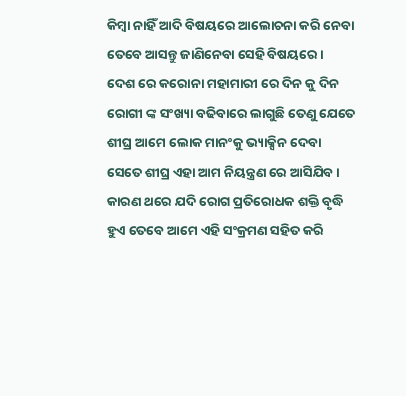କିମ୍ବା ନାହିଁ ଆଦି ବିଷୟରେ ଆଲୋଚନା କରି ନେବା ତେବେ ଆସନ୍ତୁ ଜାଣିନେବା ସେହି ବିଷୟରେ ।
ଦେଶ ରେ କରୋନା ମହାମାରୀ ରେ ଦିନ କୁ ଦିନ ରୋଗୀ ଙ୍କ ସଂଖ୍ୟା ବଢିବାରେ ଲାଗୁଛି ତେଣୁ ଯେତେ ଶୀଘ୍ର ଆମେ ଲୋକ ମାନଂକୁ ଭ୍ୟାକ୍ସିନ ଦେବା ସେତେ ଶୀଘ୍ର ଏହା ଆମ ନିୟନ୍ତ୍ରଣ ରେ ଆସିଯିବ । କାରଣ ଥରେ ଯଦି ରୋଗ ପ୍ରତିରୋଧକ ଶକ୍ତି ବୃଦ୍ଧି ହୁଏ ତେବେ ଆମେ ଏହି ସଂକ୍ରମଣ ସହିତ କରି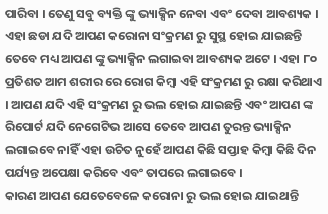ପାରିବା । ତେଣୁ ସବୁ ବ୍ୟକ୍ତି ଙ୍କୁ ଭ୍ୟାକ୍ସିନ ନେବା ଏବଂ ଦେବା ଆବଶ୍ୟକ ।
ଏହା ଛଡା ଯଦି ଆପଣ କରୋନା ସଂକ୍ରମଣ ରୁ ସୁସ୍ଥ ହୋଇ ଯାଇଛନ୍ତି ତେବେ ମଧ୍ୟ ଆପଣ ଙ୍କୁ ଭ୍ୟାକ୍ସିନ ଲଗାଇବା ଆବଶ୍ୟକ ଅଟେ । ଏହା ୮୦ ପ୍ରତିଶତ ଆମ ଶରୀର ରେ ରୋଗ କିମ୍ବା ଏହି ସଂକ୍ରମଣ ରୁ ରକ୍ଷା କରିଥାଏ । ଆପଣ ଯଦି ଏହି ସଂକ୍ରମଣ ରୁ ଭଲ ହୋଇ ଯାଇଛନ୍ତି ଏବଂ ଆପଣ ଙ୍କ ରିପୋର୍ଟ ଯଦି ନେଗେଟିଭ ଆସେ ତେବେ ଆପଣ ତୁରନ୍ତ ଭ୍ୟାକ୍ସିନ ଲଗାଇବେ ନାହିଁ ଏହା ଉଚିତ ନୁହେଁ ଆପଣ କିଛି ସପ୍ତାହ କିମ୍ବା କିଛି ଦିନ ପର୍ଯ୍ୟନ୍ତ ଅପେକ୍ଷା କରିବେ ଏବଂ ତାପରେ ଲଗାଇବେ ।
କାରଣ ଆପଣ ଯେତେବେଳେ କରୋନା ରୁ ଭଲ ହୋଇ ଯାଇଥାନ୍ତି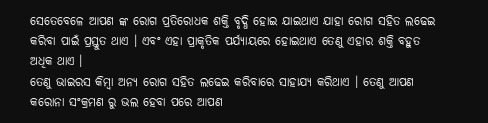ସେତେବେଳେ ଆପଣ ଙ୍କ ରୋଗ ପ୍ରତିରୋଧକ ଶକ୍ତି ବୃଦ୍ଧି ହୋଇ ଯାଇଥାଏ ଯାହା ରୋଗ ସହିତ ଲଢେଇ କରିବା ପାଇଁ ପ୍ରସ୍ତୁତ ଥାଏ । ଏବଂ ଏହା ପ୍ରାକୃତିକ ପର୍ଯ୍ୟାୟରେ ହୋଇଥାଏ ତେଣୁ ଏହାର ଶକ୍ତି ବହୁତ ଅଧିକ ଥାଏ ।
ତେଣୁ ଭାଇରସ କିମ୍ବା ଅନ୍ୟ ରୋଗ ସହିତ ଲଢେଇ କରିବାରେ ସାହାଯ୍ୟ କରିଥାଏ । ତେଣୁ ଆପଣ କରୋନା ସଂକ୍ରମଣ ରୁ ଭଲ ହେବା ପରେ ଆପଣ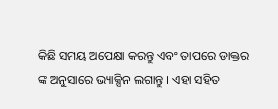କିଛି ସମୟ ଅପେକ୍ଷା କରନ୍ତୁ ଏବଂ ତାପରେ ଡାକ୍ତର ଙ୍କ ଅନୁସାରେ ଭ୍ୟାକ୍ସିନ ଲଗାନ୍ତୁ । ଏହା ସହିତ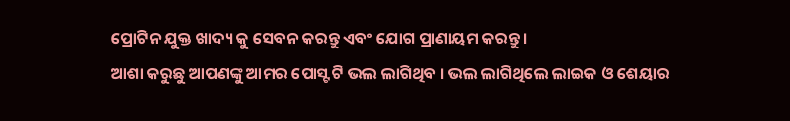ପ୍ରୋଟିନ ଯୁକ୍ତ ଖାଦ୍ୟ କୁ ସେବନ କରନ୍ତୁ ଏବଂ ଯୋଗ ପ୍ରାଣାୟମ କରନ୍ତୁ ।
ଆଶା କରୁଛୁ ଆପଣଙ୍କୁ ଆମର ପୋସ୍ଟ ଟି ଭଲ ଲାଗିଥିବ । ଭଲ ଲାଗିଥିଲେ ଲାଇକ ଓ ଶେୟାର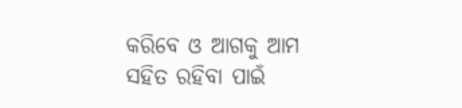କରିବେ ଓ ଆଗକୁ ଆମ ସହିତ ରହିବା ପାଇଁ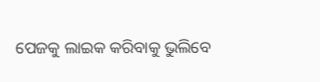ପେଜକୁ ଲାଇକ କରିବାକୁ ଭୁଲିବେ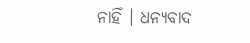ନାହିଁ । ଧନ୍ୟବାଦ